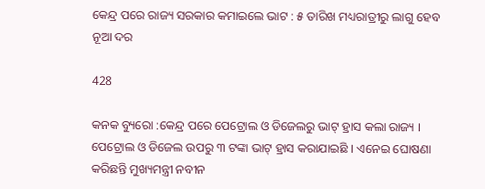କେନ୍ଦ୍ର ପରେ ରାଜ୍ୟ ସରକାର କମାଇଲେ ଭାଟ : ୫ ତାରିଖ ମଧ୍ୟରାତ୍ରୀରୁ ଲାଗୁ ହେବ ନୂଆ ଦର

428

କନକ ବ୍ୟୁରୋ :କେନ୍ଦ୍ର ପରେ ପେଟ୍ରୋଲ ଓ ଡିଜେଲରୁ ଭାଟ୍ ହ୍ରାସ କଲା ରାଜ୍ୟ । ପେଟ୍ରୋଲ ଓ ଡିଜେଲ ଉପରୁ ୩ ଟଙ୍କା ଭାଟ୍ ହ୍ରାସ କରାଯାଇଛି । ଏନେଇ ଘୋଷଣା କରିଛନ୍ତି ମୁଖ୍ୟମନ୍ତ୍ରୀ ନବୀନ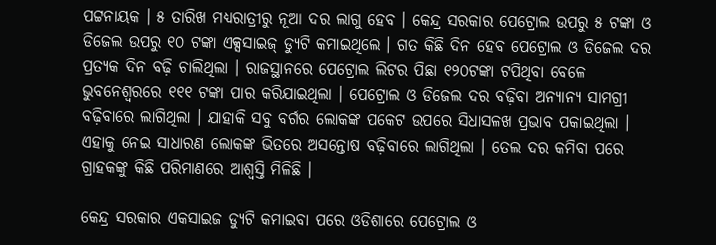ପଟ୍ଟନାୟକ । ୫ ତାରିଖ ମଧ୍ୟରାତ୍ରୀରୁ ନୂଆ ଦର ଲାଗୁ ହେବ । କେନ୍ଦ୍ର ସରକାର ପେଟ୍ରୋଲ ଉପରୁ ୫ ଟଙ୍କା ଓ ଡିଜେଲ ଉପରୁ ୧୦ ଟଙ୍କା ଏକ୍ସସାଇଜ୍ ଡ୍ୟୁଟି କମାଇଥିଲେ । ଗତ କିଛି ଦିନ ହେବ ପେଟ୍ରୋଲ ଓ ଡିଜେଲ ଦର ପ୍ରତ୍ୟକ ଦିନ ବଢ଼ି ଚାଲିଥିଲା । ରାଜସ୍ଥାନରେ ପେଟ୍ରୋଲ ଲିଟର ପିଛା ୧୨୦ଟଙ୍କା ଟପିଥିବା ବେଳେ ଭୁବନେଶ୍ୱରରେ ୧୧୧ ଟଙ୍କା ପାର କରିଯାଇଥିଲା । ପେଟ୍ରୋଲ ଓ ଡିଜେଲ ଦର ବଢ଼ିବା ଅନ୍ୟାନ୍ୟ ସାମଗ୍ରୀ ବଢ଼ିବାରେ ଲାଗିଥିଲା । ଯାହାକି ସବୁ ବର୍ଗର ଲୋକଙ୍କ ପକେଟ ଉପରେ ସିଧାସଳଖ ପ୍ରଭାବ ପକାଇଥିଲା । ଏହାକୁ ନେଇ ସାଧାରଣ ଲୋକଙ୍କ ଭିତରେ ଅସନ୍ତୋଷ ବଢ଼ିବାରେ ଲାଗିଥିଲା । ତେଲ ଦର କମିବା ପରେ ଗ୍ରାହକଙ୍କୁ କିଛି ପରିମାଣରେ ଆଶ୍ୱସ୍ତି ମିଳିଛି ।

କେନ୍ଦ୍ର ସରକାର ଏକସାଇଜ ଡ୍ୟୁଟି କମାଇବା ପରେ ଓଡିଶାରେ ପେଟ୍ରୋଲ ଓ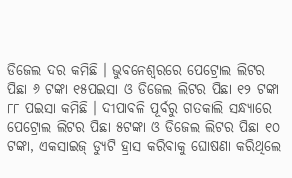ଡିଜେଲ ଦର କମିଛି । ଭୁବନେଶ୍ୱରରେ ପେଟ୍ରୋଲ ଲିଟର ପିଛା ୬ ଟଙ୍କା ୧୫ପଇସା ଓ ଡିଜେଲ ଲିଟର ପିଛା ୧୨ ଟଙ୍କା ୮୮ ପଇସା କମିଛି । ଦୀପାବଳି ପୂର୍ବରୁ ଗତକାଲି ସନ୍ଧ୍ୟାରେ ପେଟ୍ରୋଲ ଲିଟର ପିଛା ୫ଟଙ୍କା ଓ ଡିଜେଲ ଲିଟର ପିଛା ୧୦ ଟଙ୍କା, ଏକସାଇଜ୍ ଡ୍ୟୁଟି ହ୍ରାସ କରିବାକୁ ଘୋଷଣା କରିଥିଲେ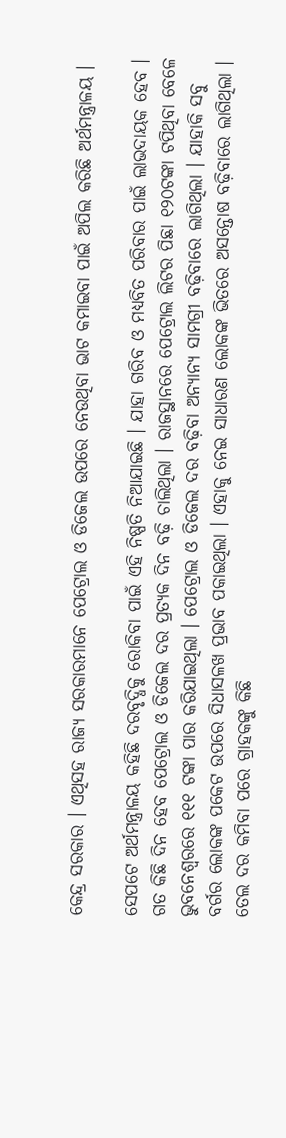କେନ୍ଦ୍ର ସରକାର । ଏଥିସହ ରାଜ୍ୟ ସରକାରମାନେ ପେଟ୍ରୋଲ ଓ ଡିଜେଲ ଉପରେ ନେଉଥିବା ଭାଟ କମାଇବା ପାଇଁ ଅପିଲ କରିଛି ଅର୍ଥମନ୍ତ୍ରାଳୟ ।

ସେପଟେ ଅର୍ଥମନ୍ତ୍ରାଳୟ କହିଛି ଦରବୃଦ୍ଧିକୁ ରୋକିବା ପାଇଁ ଏହି ନିଷ୍ପତି ନିଆଯାଇଛି । ଯାହା ଗରିବ ଓ ମଧ୍ୟବିତ ପରିବାର ପାଇଁ ଲାଭଦାୟକ ହେବ । ଗତ କିଛି ଦିନ ହେବ ପେଟ୍ରୋଲ ଓ ଡିଜେଲ ଦର ପ୍ରତ୍ୟକ ଦିନ ବଢ଼ି ଚାଲିଥିଲା । ରାଜସ୍ଥାନରେ ପେଟ୍ରୋଲ ଲିଟର ପିଛା ୧୨୦ଟଙ୍କା ଟପିଥିବା ବେଳେ ଭୁବନେଶ୍ୱରରେ ୧୧୧ ଟଙ୍କା ପାର କରିଯାଇଥିଲା । ପେଟ୍ରୋଲ ଓ ଡିଜେଲ ଦର ବଢ଼ିବା ଅନ୍ୟାନ୍ୟ ସାମଗ୍ରୀ ବଢ଼ିବାରେ ଲାଗିଥିଲା । ଯାହାକି ସବୁ ବର୍ଗର ଲୋକଙ୍କ ପକେଟ ଉପରେ ସିଧାସଳଖ ପ୍ରଭାବ ପକାଇଥିଲା । ଏହାକୁ ନେଇ ସାଧାରଣ ଲୋକଙ୍କ ଭିତରେ ଅସନ୍ତୋଷ ବଢ଼ିବାରେ ଲାଗିଥିଲା । ତେଲ ଦର କମିବା ପରେ ଗ୍ରାହକଙ୍କୁ କିଛି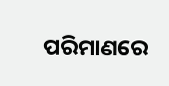ପରିମାଣରେ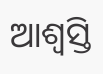ଆଶ୍ୱସ୍ତି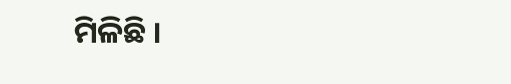ମିଳିଛି ।